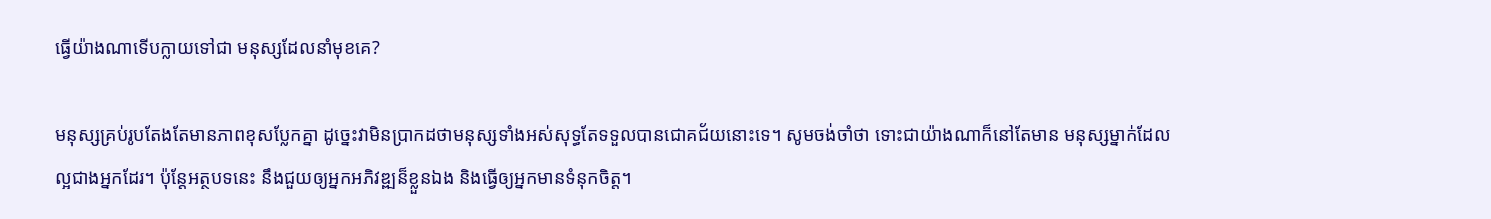ធ្វើយ៉ាងណាទើបក្លាយទៅជា មនុស្សដែលនាំមុខគេ?

មនុស្សគ្រប់រូបតែងតែមានភាពខុសប្លែកគ្នា ដូច្នេះវាមិនប្រាកដថាមនុស្សទាំងអស់សុទ្ធតែទទួលបានជោគជ័យនោះទេ។ សូមចង់ចាំថា ទោះជាយ៉ាងណាក៏នៅតែមាន មនុស្សម្នាក់ដែលល្អជាងអ្នកដែរ។ ប៉ុន្តែអត្ថបទនេះ នឹងជួយឲ្យអ្នកអភិវឌ្ឍន៏ខ្លួនឯង និងធ្វើឲ្យអ្នកមានទំនុកចិត្ត។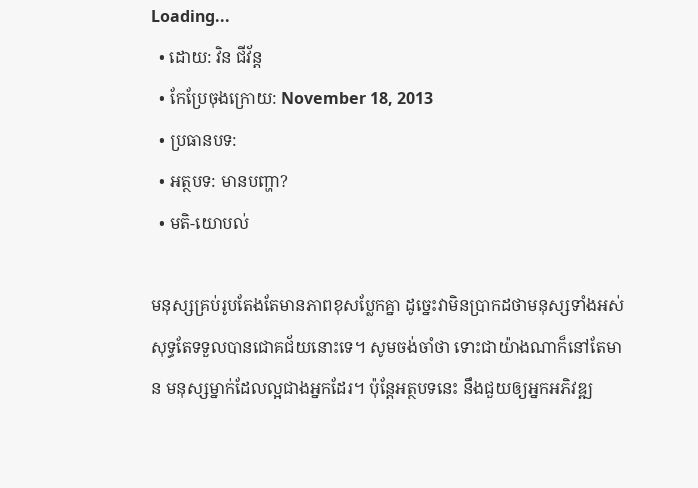Loading...
  • ដោយ: វិន ជីវ័ន្ត
  • កែប្រែចុងក្រោយ: November 18, 2013
  • ប្រធានបទ:
  • អត្ថបទ: មានបញ្ហា?
  • មតិ-យោបល់

មនុស្សគ្រប់រូបតែងតែមានភាពខុសប្លែកគ្នា ដូច្នេះវាមិនប្រាកដថាមនុស្សទាំងអស់សុទ្ធតែទទួលបានជោគជ័យនោះទេ។ សូមចង់ចាំថា ទោះជាយ៉ាងណាក៏នៅតែមាន មនុស្សម្នាក់ដែលល្អជាងអ្នកដែរ។ ប៉ុន្តែអត្ថបទនេះ នឹងជួយឲ្យអ្នកអភិវឌ្ឍ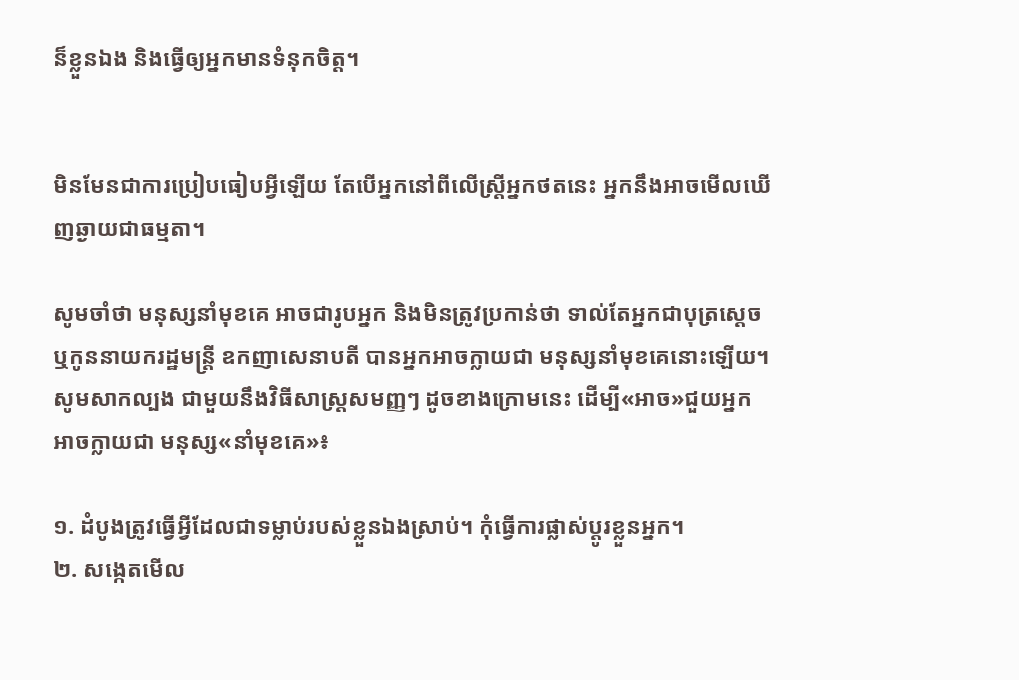ន៏ខ្លួនឯង និងធ្វើឲ្យអ្នកមានទំនុកចិត្ត។


មិនមែនជាការប្រៀបធៀបអ្វីឡើយ តែបើអ្នកនៅពីលើស្ត្រីអ្នកថតនេះ អ្នកនឹងអាចមើលឃើញឆ្ងាយជាធម្មតា។

សូមចាំថា មនុស្សនាំមុខគេ អាចជារូបអ្នក និងមិនត្រូវប្រកាន់ថា ទាល់តែអ្នកជាបុត្រស្ដេច ឬកូននាយករដ្ឋមន្ត្រី ឧកញាសេនាបតី បានអ្នកអាចក្លាយជា មនុស្សនាំមុខគេនោះឡើយ។ សូមសាកល្បង ជាមួយនឹងវិធីសាស្ត្រសមញ្ញៗ ដូចខាងក្រោមនេះ ដើម្បី«អាច»ជួយអ្នក អាចក្លាយជា មនុស្ស«នាំមុខគេ»៖

១. ដំបូងត្រូវធ្វើអ្វីដែលជាទម្លាប់របស់ខ្លួនឯងស្រាប់។ កុំធ្វើការផ្លាស់ប្តូរខ្លួនអ្នក។
២. សង្កេតមើល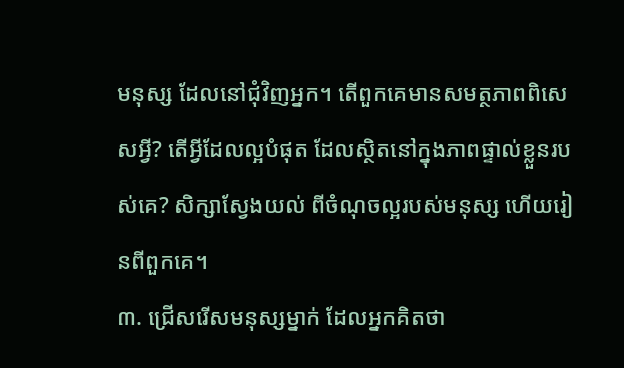មនុស្ស ដែលនៅជុំវិញអ្នក។ តើពួកគេមានសមត្ថភាពពិសេសអ្វី? តើអ្វីដែលល្អបំផុត ដែលស្ថិតនៅក្នុងភាពផ្ទាល់ខ្លួនរបស់គេ? សិក្សាស្វែងយល់ ពីចំណុចល្អរបស់មនុស្ស ហើយរៀនពីពួកគេ។
៣. ជ្រើសរើសមនុស្សម្នាក់ ដែលអ្នកគិតថា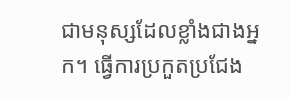ជាមនុស្សដែលខ្លាំងជាងអ្នក។ ធ្វើការប្រកួតប្រជែង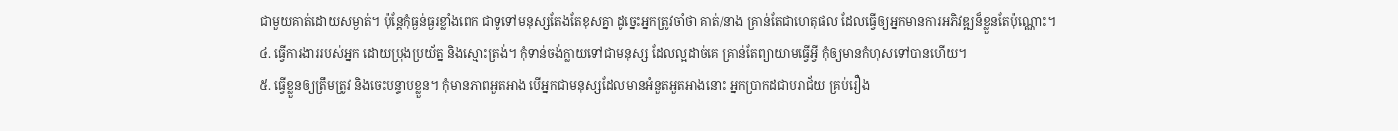ជាមួយគាត់ដោយសម្ងាត់។ ប៉ុន្តែកុំធ្ងន់ធ្ងរខ្លាំងពេក ជាទូទៅមនុស្សតែងតែខុសគ្នា ដូច្នេះអ្នកត្រូវចាំថា គាត់/នាង គ្រាន់តែជាហេតុផល ដែលធ្វើឲ្យអ្នកមានការអភិវឌ្ឍន៏ខ្លួនតែប៉ុណ្ណោះ។
៤. ធ្វើការងាររបស់អ្នក ដោយប្រុងប្រយ័ត្ន និងស្មោះត្រង់។ កុំទាន់ចង់ក្លាយទៅជាមនុស្ស ដែលល្អដាច់គេ គ្រាន់តែព្យាយាមធ្វើអ្វី កុំឲ្យមានកំហុសទៅបានហើយ។
៥. ធ្វើខ្លួនឲ្យត្រឹមត្រូវ និងចេះបន្ទាបខ្លួន។ កុំមានភាពអួតអាង បើអ្នកជាមនុស្សដែលមានអំនួតអួតអាងនោះ អ្នកប្រាកដជាបរាជ័យ គ្រប់រឿង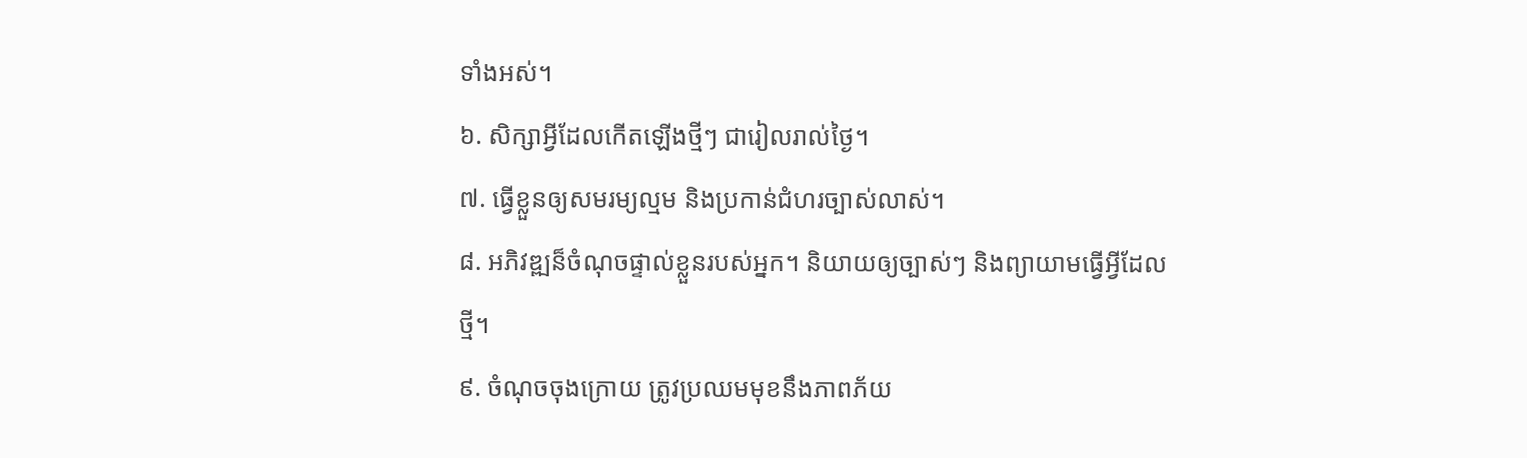ទាំងអស់។
៦. សិក្សាអ្វីដែលកើតឡើងថ្មីៗ ជារៀលរាល់ថ្ងៃ។
៧. ធ្វើខ្លួនឲ្យសមរម្យល្មម និងប្រកាន់ជំហរច្បាស់លាស់។
៨. អភិវឌ្ឍន៏ចំណុចផ្ទាល់ខ្លួនរបស់អ្នក។ និយាយឲ្យច្បាស់ៗ និងព្យាយាមធ្វើអ្វីដែលថ្មី។
៩. ចំណុចចុងក្រោយ ត្រូវប្រឈមមុខនឹងភាពភ័យ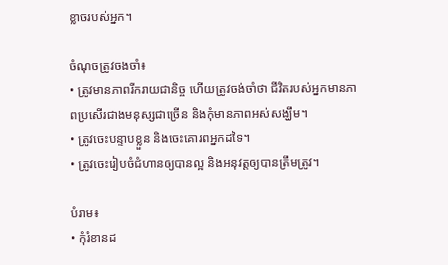ខ្លាចរបស់អ្នក។

ចំណុចត្រូវចងចាំ៖
• ត្រូវមានភាពរីករាយជានិច្ច ហើយត្រូវចង់ចាំថា ជីវិតរបស់អ្នកមានភាពប្រសើរជាងមនុស្សជាច្រើន និងកុំមានភាពអស់សង្ឃឹម។
• ត្រូវចេះបន្ទាបខ្លួន និងចេះគោរពអ្នកដទៃ។
• ត្រូវចេះរៀបចំជំហានឲ្យបានល្អ និងអនុវត្តឲ្យបានត្រឹមត្រូវ។

បំរាម៖
• កុំរំខានដ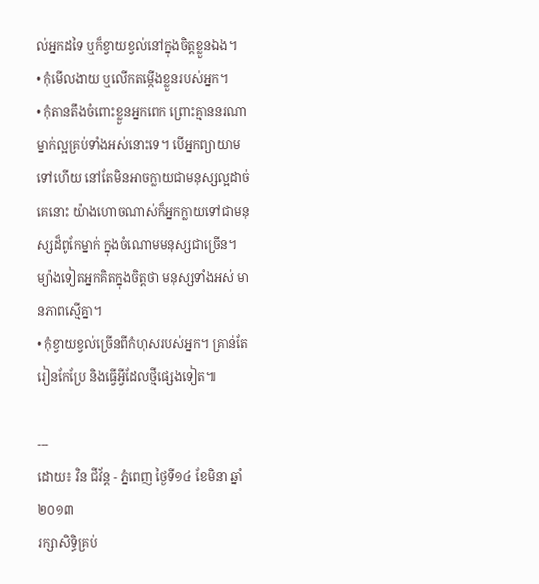ល់អ្នកដទៃ ឬក៏ខ្វាយខ្វល់នៅក្នុងចិត្តខ្លួនឯង។
• កុំមើលងាយ ឬលើកតម្កើងខ្លួនរបស់អ្នក។
• កុំតានតឹងចំពោះខ្លួនអ្នកពេក ព្រោះគ្មាននរណាម្នាក់ល្អគ្រប់ទាំងអស់នោះទេ។ បើអ្នកព្យាយាមទៅហើយ នៅតែមិនអាចក្លាយជាមនុស្សល្អដាច់គេនោះ យ៉ាងហោចណាស់ក៏អ្នកក្លាយទៅជាមនុស្សដ៏ពូកែម្នាក់ ក្នុងចំណោមមនុស្សជាច្រើន។ ម្យ៉ាងទៀតអ្នកគិតក្នុងចិត្តថា មនុស្សទាំងអស់ មានភាពស្មើគ្នា។
• កុំខ្វាយខ្វល់ច្រើនពីកំហុសរបស់អ្នក។ គ្រាន់តែរៀនកែប្រែ និងធ្វើអ្វីដែលថ្មីផ្សេងទៀត៕

---
ដោយ៖ វិន ជីវ័ន្ត - ភ្នំពេញ ថ្ងៃទី១៤ ខែមិនា ឆ្នាំ២០១៣
រក្សាសិទ្ធិគ្រប់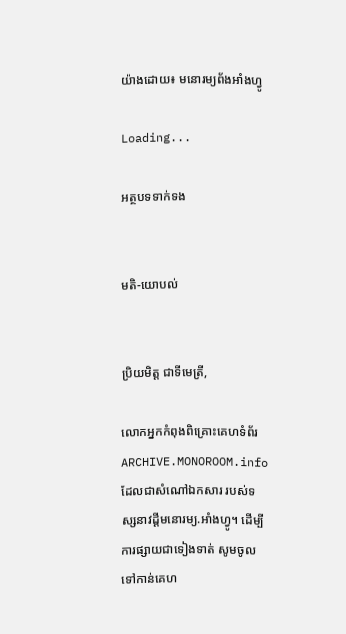យ៉ាងដោយ៖ មនោរម្យព័ងអាំងហ្វូ

Loading...

អត្ថបទទាក់ទង


មតិ-យោបល់


ប្រិយមិត្ត ជាទីមេត្រី,

លោកអ្នកកំពុងពិគ្រោះគេហទំព័រ ARCHIVE.MONOROOM.info ដែលជាសំណៅឯកសារ របស់ទស្សនាវដ្ដីមនោរម្យ.អាំងហ្វូ។ ដើម្បីការផ្សាយជាទៀងទាត់ សូមចូលទៅកាន់គេហ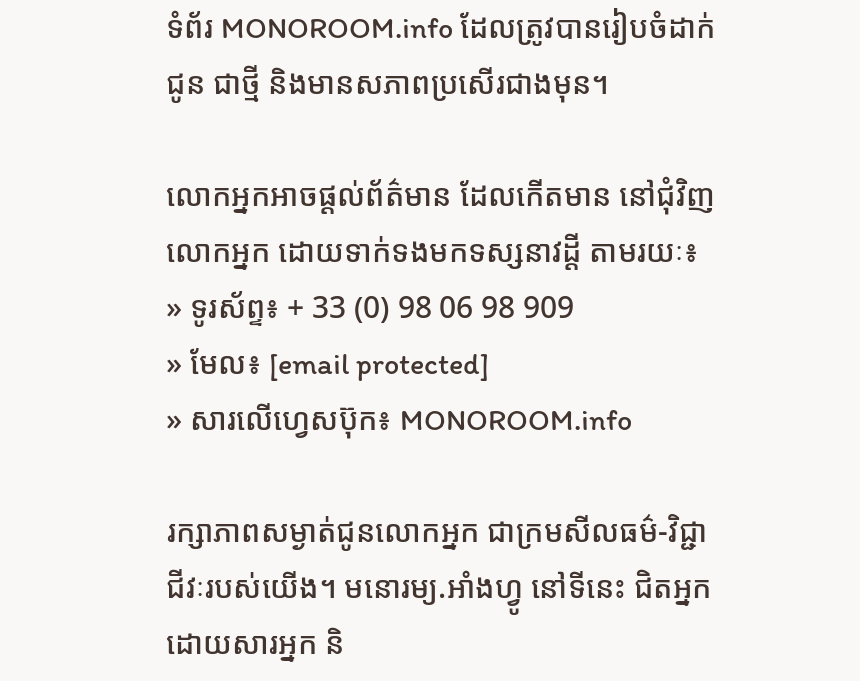ទំព័រ MONOROOM.info ដែលត្រូវបានរៀបចំដាក់ជូន ជាថ្មី និងមានសភាពប្រសើរជាងមុន។

លោកអ្នកអាចផ្ដល់ព័ត៌មាន ដែលកើតមាន នៅជុំវិញលោកអ្នក ដោយទាក់ទងមកទស្សនាវដ្ដី តាមរយៈ៖
» ទូរស័ព្ទ៖ + 33 (0) 98 06 98 909
» មែល៖ [email protected]
» សារលើហ្វេសប៊ុក៖ MONOROOM.info

រក្សាភាពសម្ងាត់ជូនលោកអ្នក ជាក្រមសីលធម៌-វិជ្ជាជីវៈរបស់យើង។ មនោរម្យ.អាំងហ្វូ នៅទីនេះ ជិតអ្នក ដោយសារអ្នក និ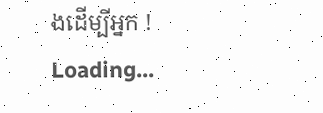ងដើម្បីអ្នក !
Loading...